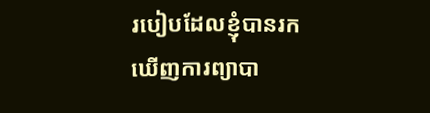របៀបដែលខ្ញុំបានរកឃើញការព្យាបា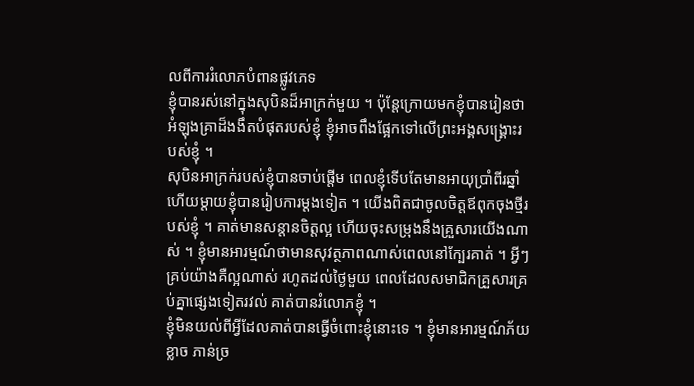លពីការរំលោភបំពានផ្លូវភេទ
ខ្ញុំបានរស់នៅក្នុងសុបិនដ៏អាក្រក់មួយ ។ ប៉ុន្តែក្រោយមកខ្ញុំបានរៀនថា អំឡុងគ្រាដ៏ងងឹតបំផុតរបស់ខ្ញុំ ខ្ញុំអាចពឹងផ្អែកទៅលើព្រះអង្គសង្គ្រោះរបស់ខ្ញុំ ។
សុបិនអាក្រក់របស់ខ្ញុំបានចាប់ផ្ដើម ពេលខ្ញុំទើបតែមានអាយុប្រាំពីរឆ្នាំ ហើយម្ដាយខ្ញុំបានរៀបការម្ដងទៀត ។ យើងពិតជាចូលចិត្តឪពុកចុងថ្មីរបស់ខ្ញុំ ។ គាត់មានសន្តានចិត្តល្អ ហើយចុះសម្រុងនឹងគ្រួសារយើងណាស់ ។ ខ្ញុំមានអារម្មណ៍ថាមានសុវត្ថភាពណាស់ពេលនៅក្បែរគាត់ ។ អ្វីៗគ្រប់យ៉ាងគឺល្អណាស់ រហូតដល់ថ្ងៃមួយ ពេលដែលសមាជិកគ្រួសារគ្រប់គ្នាផ្សេងទៀតរវល់ គាត់បានរំលោភខ្ញុំ ។
ខ្ញុំមិនយល់ពីអ្វីដែលគាត់បានធ្វើចំពោះខ្ញុំនោះទេ ។ ខ្ញុំមានអារម្មណ៍ភ័យខ្លាច ភាន់ច្រ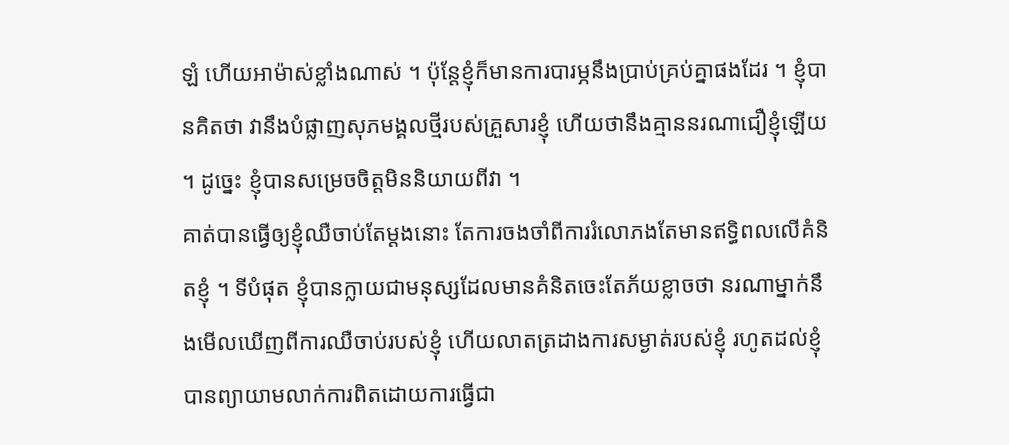ឡំ ហើយអាម៉ាស់ខ្លាំងណាស់ ។ ប៉ុន្តែខ្ញុំក៏មានការបារម្ភនឹងប្រាប់គ្រប់គ្នាផងដែរ ។ ខ្ញុំបានគិតថា វានឹងបំផ្លាញសុភមង្គលថ្មីរបស់គ្រួសារខ្ញុំ ហើយថានឹងគ្មាននរណាជឿខ្ញុំឡើយ ។ ដូច្នេះ ខ្ញុំបានសម្រេចចិត្តមិននិយាយពីវា ។
គាត់បានធ្វើឲ្យខ្ញុំឈឺចាប់តែម្ដងនោះ តែការចងចាំពីការរំលោភងតែមានឥទ្ធិពលលើគំនិតខ្ញុំ ។ ទីបំផុត ខ្ញុំបានក្លាយជាមនុស្សដែលមានគំនិតចេះតែភ័យខ្លាចថា នរណាម្នាក់នឹងមើលឃើញពីការឈឺចាប់របស់ខ្ញុំ ហើយលាតត្រដាងការសម្ងាត់របស់ខ្ញុំ រហូតដល់ខ្ញុំបានព្យាយាមលាក់ការពិតដោយការធ្វើជា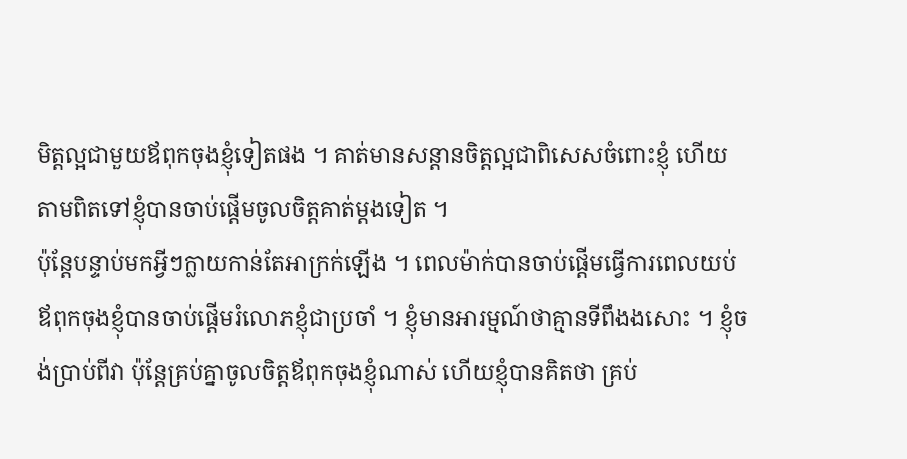មិត្តល្អជាមួយឪពុកចុងខ្ញុំទៀតផង ។ គាត់មានសន្តានចិត្តល្អជាពិសេសចំពោះខ្ញុំ ហើយតាមពិតទៅខ្ញុំបានចាប់ផ្ដើមចូលចិត្តគាត់ម្ដងទៀត ។
ប៉ុន្តែបន្ទាប់មកអ្វីៗក្លាយកាន់តែអាក្រក់ឡើង ។ ពេលម៉ាក់បានចាប់ផ្ដើមធ្វើការពេលយប់ ឪពុកចុងខ្ញុំបានចាប់ផ្ដើមរំលោភខ្ញុំជាប្រចាំ ។ ខ្ញុំមានអារម្មណ៍ថាគ្មានទីពឹងងសោះ ។ ខ្ញុំចង់ប្រាប់ពីវា ប៉ុន្តែគ្រប់គ្នាចូលចិត្តឪពុកចុងខ្ញុំណាស់ ហើយខ្ញុំបានគិតថា គ្រប់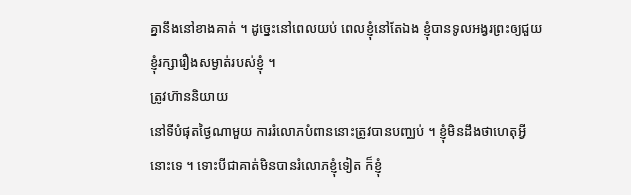គ្នានឹងនៅខាងគាត់ ។ ដូច្នេះនៅពេលយប់ ពេលខ្ញុំនៅតែឯង ខ្ញុំបានទូលអង្វរព្រះឲ្យជួយខ្ញុំរក្សារឿងសម្ងាត់របស់ខ្ញុំ ។
ត្រូវហ៊ាននិយាយ
នៅទីបំផុតថ្ងៃណាមួយ ការរំលោភបំពាននោះត្រូវបានបញ្ឈប់ ។ ខ្ញុំមិនដឹងថាហេតុអ្វីនោះទេ ។ ទោះបីជាគាត់មិនបានរំលោភខ្ញុំទៀត ក៏ខ្ញុំ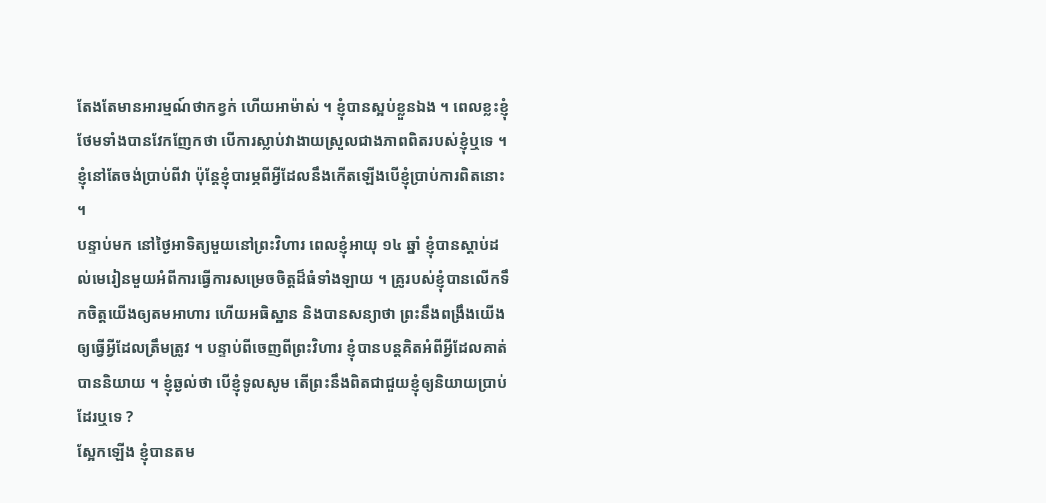តែងតែមានអារម្មណ៍ថាកខ្វក់ ហើយអាម៉ាស់ ។ ខ្ញុំបានស្អប់ខ្លួនឯង ។ ពេលខ្លះខ្ញុំថែមទាំងបានវែកញែកថា បើការស្លាប់វាងាយស្រួលជាងភាពពិតរបស់ខ្ញុំឬទេ ។ ខ្ញុំនៅតែចង់ប្រាប់ពីវា ប៉ុន្តែខ្ញុំបារម្ភពីអ្វីដែលនឹងកើតឡើងបើខ្ញុំប្រាប់ការពិតនោះ ។
បន្ទាប់មក នៅថ្ងៃអាទិត្យមួយនៅព្រះវិហារ ពេលខ្ញុំអាយុ ១៤ ឆ្នាំ ខ្ញុំបានស្ដាប់ដល់មេរៀនមួយអំពីការធ្វើការសម្រេចចិត្តដ៏ធំទាំងឡាយ ។ គ្រូរបស់ខ្ញុំបានលើកទឹកចិត្តយើងឲ្យតមអាហារ ហើយអធិស្ឋាន និងបានសន្យាថា ព្រះនឹងពង្រឹងយើងឲ្យធ្វើអ្វីដែលត្រឹមត្រូវ ។ បន្ទាប់ពីចេញពីព្រះវិហារ ខ្ញុំបានបន្តគិតអំពីអ្វីដែលគាត់បាននិយាយ ។ ខ្ញុំឆ្ងល់ថា បើខ្ញុំទូលសូម តើព្រះនឹងពិតជាជួយខ្ញុំឲ្យនិយាយប្រាប់ដែរឬទេ ?
ស្អែកឡើង ខ្ញុំបានតម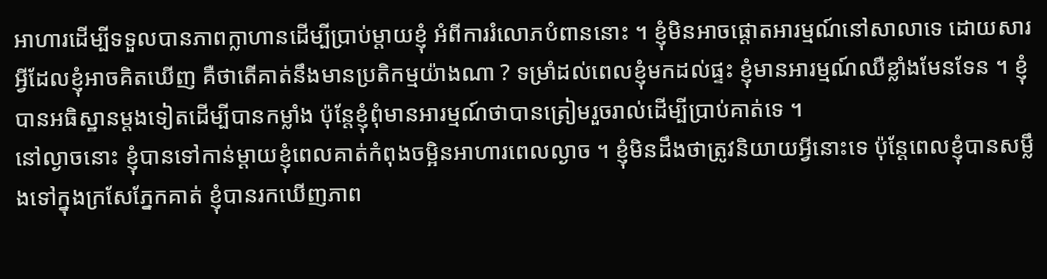អាហារដើម្បីទទួលបានភាពក្លាហានដើម្បីប្រាប់ម្ដាយខ្ញុំ អំពីការរំលោភបំពាននោះ ។ ខ្ញុំមិនអាចផ្ដោតអារម្មណ៍នៅសាលាទេ ដោយសារអ្វីដែលខ្ញុំអាចគិតឃើញ គឺថាតើគាត់នឹងមានប្រតិកម្មយ៉ាងណា ? ទម្រាំដល់ពេលខ្ញុំមកដល់ផ្ទះ ខ្ញុំមានអារម្មណ៍ឈឺខ្លាំងមែនទែន ។ ខ្ញុំបានអធិស្ឋានម្ដងទៀតដើម្បីបានកម្លាំង ប៉ុន្តែខ្ញុំពុំមានអារម្មណ៍ថាបានត្រៀមរួចរាល់ដើម្បីប្រាប់គាត់ទេ ។
នៅល្ងាចនោះ ខ្ញុំបានទៅកាន់ម្ដាយខ្ញុំពេលគាត់កំពុងចម្អិនអាហារពេលល្ងាច ។ ខ្ញុំមិនដឹងថាត្រូវនិយាយអ្វីនោះទេ ប៉ុន្តែពេលខ្ញុំបានសម្លឹងទៅក្នុងក្រសែភ្នែកគាត់ ខ្ញុំបានរកឃើញភាព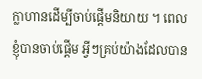ក្លាហានដើម្បីចាប់ផ្ដើមនិយាយ ។ ពេលខ្ញុំបានចាប់ផ្ដើម អ្វីៗគ្រប់យ៉ាងដែលបាន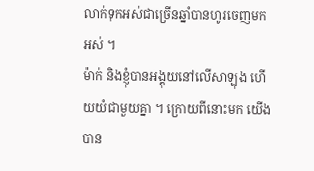លាក់ទុកអស់ជាច្រើនឆ្នាំបានហូរចេញមកអស់ ។
ម៉ាក់ និងខ្ញុំបានអង្គុយនៅលើសាឡុង ហើយយំជាមួយគ្នា ។ ក្រោយពីនោះមក យើងបាន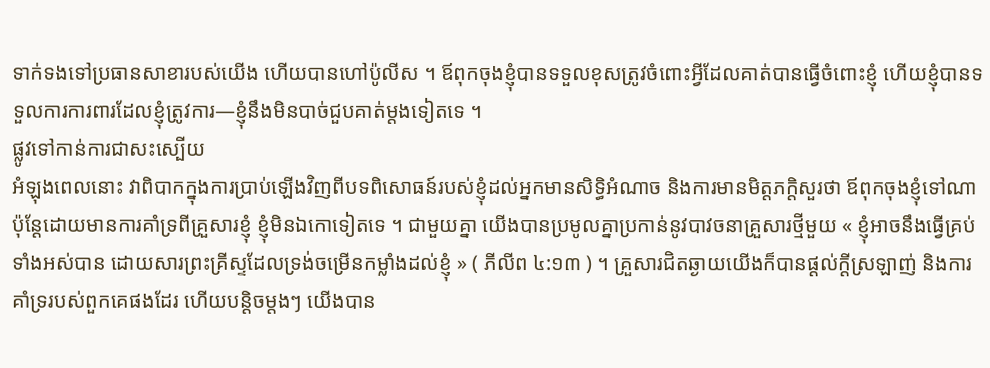ទាក់ទងទៅប្រធានសាខារបស់យើង ហើយបានហៅប៉ូលីស ។ ឪពុកចុងខ្ញុំបានទទួលខុសត្រូវចំពោះអ្វីដែលគាត់បានធ្វើចំពោះខ្ញុំ ហើយខ្ញុំបានទទួលការការពារដែលខ្ញុំត្រូវការ—ខ្ញុំនឹងមិនបាច់ជួបគាត់ម្ដងទៀតទេ ។
ផ្លូវទៅកាន់ការជាសះស្បើយ
អំឡុងពេលនោះ វាពិបាកក្នុងការប្រាប់ឡើងវិញពីបទពិសោធន៍របស់ខ្ញុំដល់អ្នកមានសិទ្ធិអំណាច និងការមានមិត្តភក្ដិសួរថា ឪពុកចុងខ្ញុំទៅណា ប៉ុន្តែដោយមានការគាំទ្រពីគ្រួសារខ្ញុំ ខ្ញុំមិនឯកោទៀតទេ ។ ជាមួយគ្នា យើងបានប្រមូលគ្នាប្រកាន់នូវបាវចនាគ្រួសារថ្មីមួយ « ខ្ញុំអាចនឹងធ្វើគ្រប់ទាំងអស់បាន ដោយសារព្រះគ្រីស្ទដែលទ្រង់ចម្រើនកម្លាំងដល់ខ្ញុំ » ( ភីលីព ៤:១៣ ) ។ គ្រួសារជិតឆ្ងាយយើងក៏បានផ្ដល់ក្ដីស្រឡាញ់ និងការគាំទ្ររបស់ពួកគេផងដែរ ហើយបន្តិចម្តងៗ យើងបាន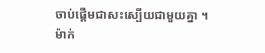ចាប់ផ្ដើមជាសះស្បើយជាមួយគ្នា ។
ម៉ាក់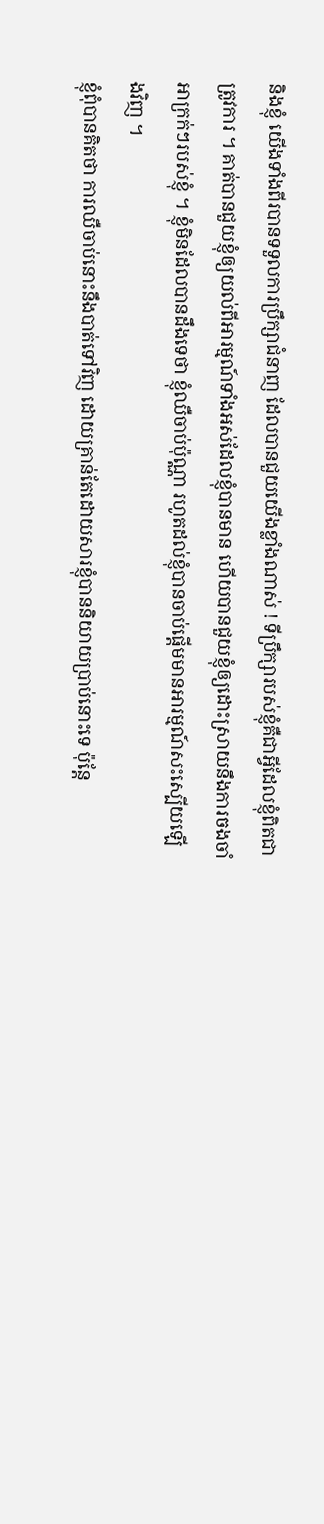និងខ្ញុំ យើងទាំងពីរបានទទួលការប្រឹក្សាជំនាញ ដែលបានជួយយើងខ្លាំងណាស់ ! ទីប្រឹក្សារបស់ខ្ញុំគឺជាអ្វីដែលខ្ញុំពិតជាត្រូវការ ។ គាត់បានជួយខ្ញុំឲ្យយល់ពីអារម្មណ៍ទាំងអស់ដែលខ្ញុំបានមាន ហើយបានជួយខ្ញុំឲ្យដោះស្រាយនឹងការចងចាំអាក្រក់ៗរបស់ខ្ញុំ ។ ខ្ញុំមិនដែលបានដឹងទេថា ខ្ញុំឈឺចាប់ប៉ុណ្ណា រហូតដល់ខ្ញុំបានចាប់ផ្ដើមមានអារម្មណ៍សះស្បើយឡើងវិញ ។
ខ្ញុំពុំបានគិតថា ការឈឺចាប់នោះនឹងបាត់ទៅវិញ ដោយគ្រាន់តែដោយសារខ្ញុំបាននិយាយប្រាប់នោះទេ ប៉ុន្តែ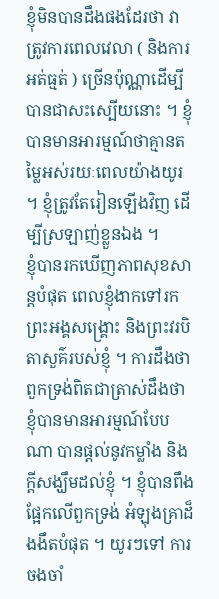ខ្ញុំមិនបានដឹងផងដែរថា វាត្រូវការពេលវេលា ( និងការអត់ធ្មត់ ) ច្រើនប៉ុណ្ណាដើម្បីបានជាសះស្បើយនោះ ។ ខ្ញុំបានមានអារម្មណ៍ថាគ្មានតម្លៃអស់រយៈពេលយ៉ាងយូរ ។ ខ្ញុំត្រូវតែរៀនឡើងវិញ ដើម្បីស្រឡាញ់ខ្លួនឯង ។
ខ្ញុំបានរកឃើញភាពសុខសាន្តបំផុត ពេលខ្ញុំងាកទៅរកព្រះអង្គសង្គ្រោះ និងព្រះវរបិតាសួគ៌របស់ខ្ញុំ ។ ការដឹងថា ពួកទ្រង់ពិតជាត្រាស់ដឹងថា ខ្ញុំបានមានអារម្មណ៍បែបណា បានផ្តល់នូវកម្លាំង និងក្ដីសង្ឃឹមដល់ខ្ញុំ ។ ខ្ញុំបានពឹងផ្អែកលើពួកទ្រង់ អំឡុងគ្រាដ៏ងងឹតបំផុត ។ យូរៗទៅ ការចងចាំ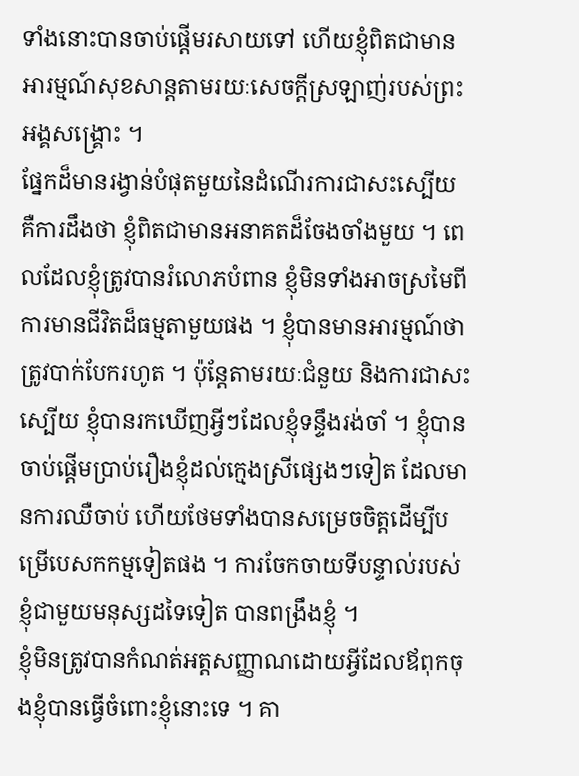ទាំងនោះបានចាប់ផ្ដើមរសាយទៅ ហើយខ្ញុំពិតជាមានអារម្មណ៍សុខសាន្តតាមរយៈសេចក្ដីស្រឡាញ់របស់ព្រះអង្គសង្គ្រោះ ។
ផ្នែកដ៏មានរង្វាន់បំផុតមួយនៃដំណើរការជាសះស្បើយ គឺការដឹងថា ខ្ញុំពិតជាមានអនាគតដ៏ចែងចាំងមួយ ។ ពេលដែលខ្ញុំត្រូវបានរំលោភបំពាន ខ្ញុំមិនទាំងអាចស្រមៃពីការមានជីវិតដ៏ធម្មតាមួយផង ។ ខ្ញុំបានមានអារម្មណ៍ថាត្រូវបាក់បែករហូត ។ ប៉ុន្តែតាមរយៈជំនួយ និងការជាសះស្បើយ ខ្ញុំបានរកឃើញអ្វីៗដែលខ្ញុំទន្ទឹងរង់ចាំ ។ ខ្ញុំបានចាប់ផ្ដើមប្រាប់រឿងខ្ញុំដល់ក្មេងស្រីផ្សេងៗទៀត ដែលមានការឈឺចាប់ ហើយថែមទាំងបានសម្រេចចិត្តដើម្បីបម្រើបេសកកម្មទៀតផង ។ ការចែកចាយទីបន្ទាល់របស់ខ្ញុំជាមួយមនុស្សដទៃទៀត បានពង្រឹងខ្ញុំ ។
ខ្ញុំមិនត្រូវបានកំណត់អត្តសញ្ញាណដោយអ្វីដែលឪពុកចុងខ្ញុំបានធ្វើចំពោះខ្ញុំនោះទេ ។ គា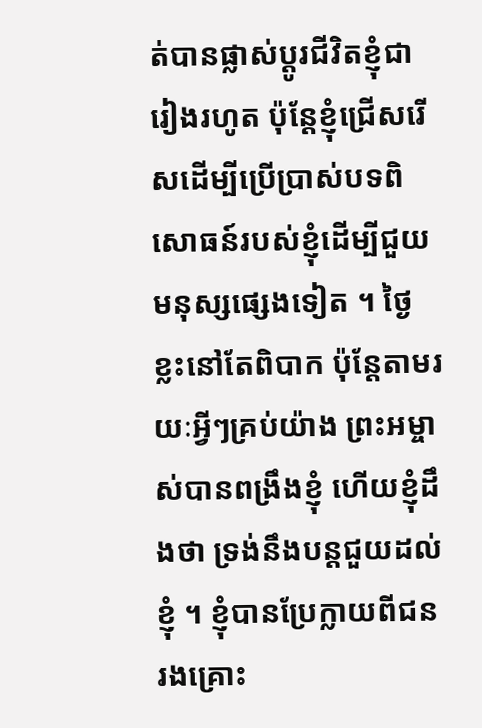ត់បានផ្លាស់ប្ដូរជីវិតខ្ញុំជារៀងរហូត ប៉ុន្តែខ្ញុំជ្រើសរើសដើម្បីប្រើប្រាស់បទពិសោធន៍របស់ខ្ញុំដើម្បីជួយមនុស្សផ្សេងទៀត ។ ថ្ងៃខ្លះនៅតែពិបាក ប៉ុន្តែតាមរយៈអ្វីៗគ្រប់យ៉ាង ព្រះអម្ចាស់បានពង្រឹងខ្ញុំ ហើយខ្ញុំដឹងថា ទ្រង់នឹងបន្តជួយដល់ខ្ញុំ ។ ខ្ញុំបានប្រែក្លាយពីជនរងគ្រោះ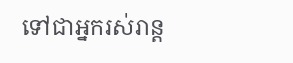ទៅជាអ្នករស់រាន្ត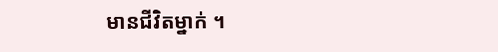មានជីវិតម្នាក់ ។